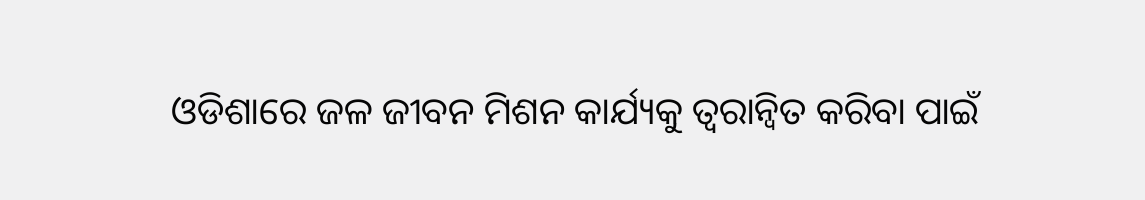ଓଡିଶାରେ ଜଳ ଜୀବନ ମିଶନ କାର୍ଯ୍ୟକୁ ତ୍ୱରାନ୍ୱିତ କରିବା ପାଇଁ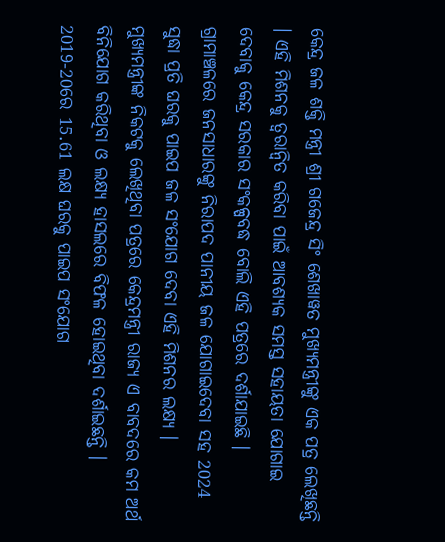କେନ୍ଦ୍ର ଜଳ ଶକ୍ତି ମନ୍ତ୍ରୀ ଶ୍ରୀ ଗଜେନ୍ଦ୍ର ସିଂ ଶେଖାୱତ ମୁଖ୍ୟମନ୍ତ୍ରୀଙ୍କୁ ଏକ ପତ୍ର ଲେଖିଛନ୍ତି । ଏହି ମିଶନକୁ ତ୍ୱରାନ୍ୱିତ କରିବା ପାଇଁ ଆବଶ୍ୟକ ସମସ୍ତ ସହାୟତା ଯୋଗାଇ ଦେବାକୁ କେନ୍ଦ୍ର ସରକାର ସଂକଳ୍ପବଦ୍ଧ ବୋଲି ଏହି ପତ୍ରରେ ଦର୍ଶାଯାଇଛି । ଗ୍ରାମାଞ୍ଚଳରେ ଜନସାଧାରଙ୍କୁ ନିରାପଦ ପାନୀୟ ଜଳ ଯୋଗାଇଦେବା ସହ 2024 ସୁଦ୍ଧା ପ୍ରତି ଘରକୁ ପାଇପ ଜଳ ସଂଯୋଗ ଦେବା ଏହି ମିଶନର ଲକ୍ଷ୍ୟ ।
ମୁଖ୍ୟମନ୍ତ୍ରୀଙ୍କ ନିକଟକୁ ଲେଖିଥିବା ପତ୍ରରେ କେନ୍ଦ୍ରମନ୍ତ୍ରୀ ରାଜ୍ୟ ଏ ବାବଦରେ କମ ଅର୍ଥ ବିନିଯୋଗ କରିଥିବା ଓ ଲକ୍ଷ୍ୟ ହାସଲରେ ବିଫଳ ହୋଇଥିବା ଦର୍ଶାଇଛନ୍ତି । 2019-20ରେ 15.61 ଲକ୍ଷ ଘରକୁ ପାଇପ ସଂଯୋଗ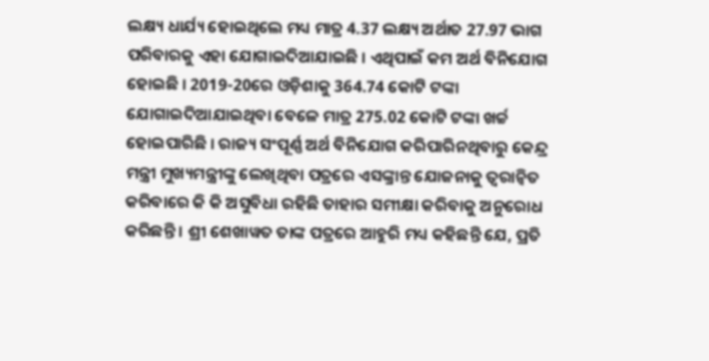ଲକ୍ଷ୍ୟ ଧାର୍ଯ୍ୟ ହୋଇଥିଲେ ମଧ୍ୟ ମାତ୍ର 4.37 ଲକ୍ଷ୍ୟ ଅର୍ଥାତ 27.97 ଭାଗ ପରିବାରକୁ ଏହା ଯୋଗାଇଦିଆଯାଇଛି । ଏଥିପାଇଁ କମ ଅର୍ଥ ବିନିଯୋଗ ହୋଇଛି । 2019-20ରେ ଓଡ଼ିଶାକୁ 364.74 କୋଟି ଟଙ୍କା ଯୋଗାଇଦିଆଯାଇଥିବା ବେଳେ ମାତ୍ର 275.02 କୋଟି ଟଙ୍କା ଖର୍ଚ୍ଚ ହୋଇପାରିଛି । ରାଜ୍ୟ ସଂପୂର୍ଣ୍ଣ ଅର୍ଥ ବିନିଯୋଗ କରିପାରିନଥିବାରୁ କେନ୍ଦ୍ର ମନ୍ତ୍ରୀ ମୁଖ୍ୟମନ୍ତ୍ରୀଙ୍କୁ ଲେଖିଥିବା ପତ୍ରରେ ଏସଙ୍କ୍ରାନ୍ତ ଯୋଜନାକୁ ତ୍ୱରାନ୍ୱିତ କରିବାରେ କି କି ଅସୁବିଧା ରହିଛି ତାହାର ସମୀକ୍ଷା କରିବାକୁ ଅନୁରୋଧ କରିଛନ୍ତି । ଶ୍ରୀ ଶେଖାୱତ ତାଙ୍କ ପତ୍ରରେ ଆହୁରି ମଧ୍ୟ କହିଛନ୍ତି ଯେ, ପ୍ରତି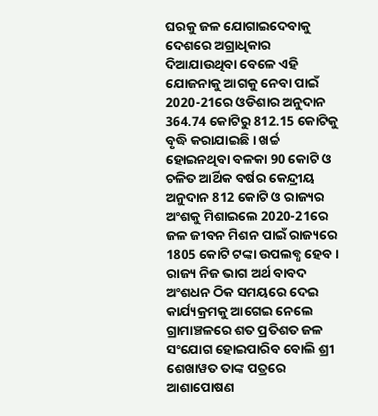ଘରକୁ ଜଳ ଯୋଗାଇଦେବାକୁ ଦେଶରେ ଅଗ୍ରାଧିକାର ଦିଆଯାଉଥିବା ବେଳେ ଏହି ଯୋଜନାକୁ ଆଗକୁ ନେବା ପାଇଁ 2020-21ରେ ଓଡିଶାର ଅନୁଦାନ 364.74 କୋଟିରୁ 812.15 କୋଟିକୁ ବୃଦ୍ଧି କରାଯାଇଛି । ଖର୍ଚ୍ଚ ହୋଇନଥିବା ବଳକା 90 କୋଟି ଓ ଚଳିତ ଆର୍ଥିକ ବର୍ଷର କେନ୍ଦ୍ରୀୟ ଅନୁଦାନ 812 କୋଟି ଓ ରାଜ୍ୟର ଅଂଶକୁ ମିଶାଇଲେ 2020-21ରେ ଜଳ ଜୀବନ ମିଶନ ପାଇଁ ରାଜ୍ୟରେ 1805 କୋଟି ଟଙ୍କା ଉପଲବ୍ଧ ହେବ । ରାଜ୍ୟ ନିଜ ଭାଗ ଅର୍ଥ ବାବଦ ଅଂଶଧନ ଠିକ ସମୟରେ ଦେଇ କାର୍ଯ୍ୟକ୍ରମକୁ ଆଗେଇ ନେଲେ ଗ୍ରାମାଞ୍ଚଳରେ ଶତ ପ୍ରତିଶତ ଜଳ ସଂଯୋଗ ହୋଇପାରିବ ବୋଲି ଶ୍ରୀ ଶେଖାୱତ ତାଙ୍କ ପତ୍ରରେ ଆଶାପୋଷଣ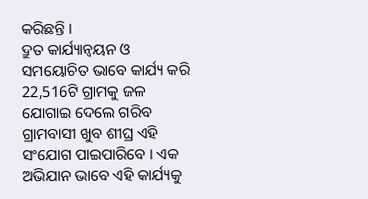କରିଛନ୍ତି ।
ଦ୍ରୁତ କାର୍ଯ୍ୟାନ୍ୱୟନ ଓ ସମୟୋଚିତ ଭାବେ କାର୍ଯ୍ୟ କରି 22,516ଟି ଗ୍ରାମକୁ ଜଳ ଯୋଗାଇ ଦେଲେ ଗରିବ ଗ୍ରାମବାସୀ ଖୁବ ଶୀଘ୍ର ଏହି ସଂଯୋଗ ପାଇପାରିବେ । ଏକ ଅଭିଯାନ ଭାବେ ଏହି କାର୍ଯ୍ୟକୁ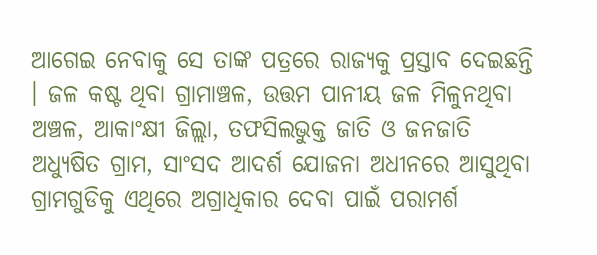ଆଗେଇ ନେବାକୁ ସେ ତାଙ୍କ ପତ୍ରରେ ରାଜ୍ୟକୁ ପ୍ରସ୍ତାବ ଦେଇଛନ୍ତି । ଜଳ କଷ୍ଟ ଥିବା ଗ୍ରାମାଞ୍ଚଳ, ଉତ୍ତମ ପାନୀୟ ଜଳ ମିଳୁନଥିବା ଅଞ୍ଚଳ, ଆକାଂକ୍ଷୀ ଜିଲ୍ଲା, ତଫସିଲଭୁକ୍ତ ଜାତି ଓ ଜନଜାତି ଅଧ୍ୟୁଷିତ ଗ୍ରାମ, ସାଂସଦ ଆଦର୍ଶ ଯୋଜନା ଅଧୀନରେ ଆସୁଥିବା ଗ୍ରାମଗୁଡିକୁ ଏଥିରେ ଅଗ୍ରାଧିକାର ଦେବା ପାଇଁ ପରାମର୍ଶ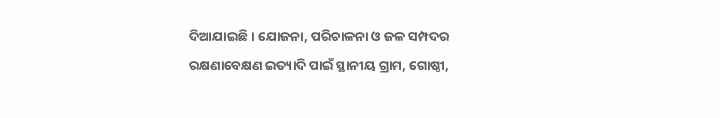ଦିଆଯାଇଛି । ଯୋଜନା, ପରିଚାଳନା ଓ ଜଳ ସମ୍ପଦର ରକ୍ଷଣାବେକ୍ଷଣ ଇତ୍ୟାଦି ପାଇଁ ସ୍ଥାନୀୟ ଗ୍ରାମ, ଗୋଷ୍ଠୀ,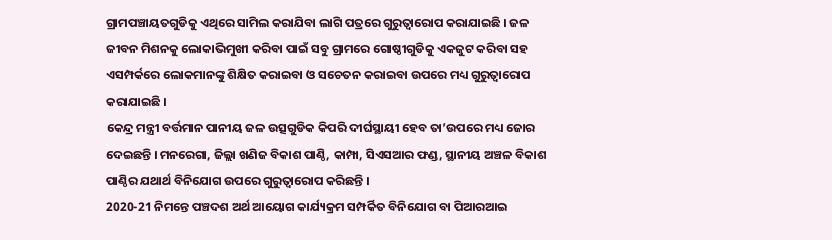ଗ୍ରାମପଞ୍ଚାୟତଗୁଡିକୁ ଏଥିରେ ସାମିଲ କରାଯିବା ଲାଗି ପତ୍ରରେ ଗୁରୁତ୍ଵାରୋପ କରାଯାଇଛି । ଜଳ ଜୀବନ ମିଶନକୁ ଲୋକାଭିମୁଖୀ କରିବା ପାଇଁ ସବୁ ଗ୍ରାମରେ ଗୋଷ୍ଠୀଗୁଡିକୁ ଏକଜୁଟ କରିବା ସହ ଏସମ୍ପର୍କରେ ଲୋକମାନଙ୍କୁ ଶିକ୍ଷିତ କରାଇବା ଓ ସଚେତନ କରାଇବା ଉପରେ ମଧ୍ୟ ଗୁରୁତ୍ଵାରୋପ କରାଯାଇଛି ।
କେନ୍ଦ୍ର ମନ୍ତ୍ରୀ ବର୍ତ୍ତମାନ ପାନୀୟ ଜଳ ଉତ୍ସଗୁଡିକ କିପରି ଦୀର୍ଘସ୍ଥାୟୀ ହେବ ତା’ଉପରେ ମଧ୍ୟ ଜୋର ଦେଇଛନ୍ତି । ମନରେଗା, ଜିଲ୍ଲା ଖଣିଜ ବିକାଶ ପାଣ୍ଠି, କାମ୍ପା, ସିଏସଆର ଫଣ୍ଡ, ସ୍ଥାନୀୟ ଅଞ୍ଚଳ ବିକାଶ ପାଣ୍ଠିର ଯଥାର୍ଥ ବିନିଯୋଗ ଉପରେ ଗୁରୁତ୍ଵାରୋପ କରିଛନ୍ତି ।
2020-21 ନିମନ୍ତେ ପଞ୍ଚଦଶ ଅର୍ଥ ଆୟୋଗ କାର୍ଯ୍ୟକ୍ରମ ସମ୍ପର୍କିତ ବିନିଯୋଗ ବା ପିଆରଆଇ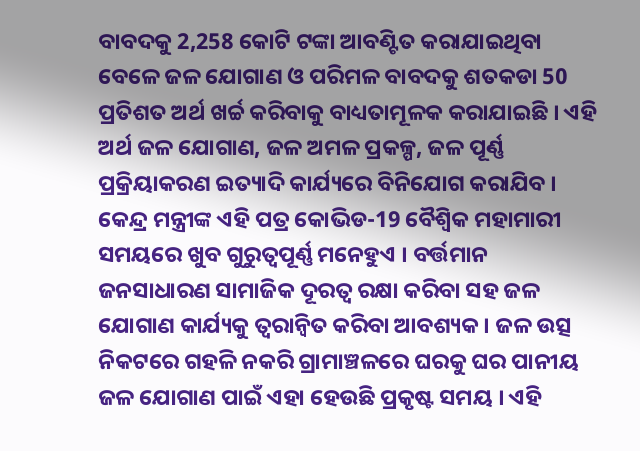ବାବଦକୁ 2,258 କୋଟି ଟଙ୍କା ଆବଣ୍ଟିତ କରାଯାଇଥିବା ବେଳେ ଜଳ ଯୋଗାଣ ଓ ପରିମଳ ବାବଦକୁ ଶତକଡା 50 ପ୍ରତିଶତ ଅର୍ଥ ଖର୍ଚ୍ଚ କରିବାକୁ ବାଧ୍ୟତାମୂଳକ କରାଯାଇଛି । ଏହି ଅର୍ଥ ଜଳ ଯୋଗାଣ, ଜଳ ଅମଳ ପ୍ରକଳ୍ପ, ଜଳ ପୂର୍ଣ୍ଣ ପ୍ରକ୍ରିୟାକରଣ ଇତ୍ୟାଦି କାର୍ଯ୍ୟରେ ବିନିଯୋଗ କରାଯିବ ।
କେନ୍ଦ୍ର ମନ୍ତ୍ରୀଙ୍କ ଏହି ପତ୍ର କୋଭିଡ-19 ବୈଶ୍ଵିକ ମହାମାରୀ ସମୟରେ ଖୁବ ଗୁରୁତ୍ୱପୂର୍ଣ୍ଣ ମନେହୁଏ । ବର୍ତ୍ତମାନ ଜନସାଧାରଣ ସାମାଜିକ ଦୂରତ୍ଵ ରକ୍ଷା କରିବା ସହ ଜଳ ଯୋଗାଣ କାର୍ଯ୍ୟକୁ ତ୍ୱରାନ୍ୱିତ କରିବା ଆବଶ୍ୟକ । ଜଳ ଉତ୍ସ ନିକଟରେ ଗହଳି ନକରି ଗ୍ରାମାଞ୍ଚଳରେ ଘରକୁ ଘର ପାନୀୟ ଜଳ ଯୋଗାଣ ପାଇଁ ଏହା ହେଉଛି ପ୍ରକୃଷ୍ଟ ସମୟ । ଏହି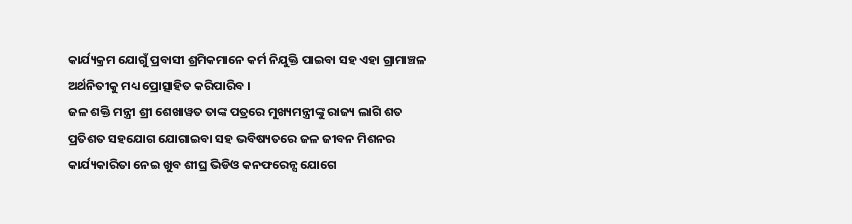କାର୍ଯ୍ୟକ୍ରମ ଯୋଗୁଁ ପ୍ରବାସୀ ଶ୍ରମିକମାନେ କର୍ମ ନିଯୁକ୍ତି ପାଇବା ସହ ଏହା ଗ୍ରାମାଞ୍ଚଳ ଅର୍ଥନିତୀକୁ ମଧ୍ୟ ପ୍ରୋତ୍ସାହିତ କରିପାରିବ ।
ଜଳ ଶକ୍ତି ମନ୍ତ୍ରୀ ଶ୍ରୀ ଶେଖାୱତ ତାଙ୍କ ପତ୍ରରେ ମୁଖ୍ୟମନ୍ତ୍ରୀଙ୍କୁ ରାଜ୍ୟ ଲାଗି ଶତ ପ୍ରତିଶତ ସହଯୋଗ ଯୋଗାଇବା ସହ ଭବିଷ୍ୟତରେ ଜଳ ଜୀବନ ମିଶନର କାର୍ଯ୍ୟକାରିତା ନେଇ ଖୁବ ଶୀଘ୍ର ଭିଡିଓ କନଫରେନ୍ସ ଯୋଗେ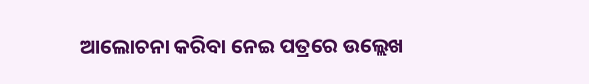ଆଲୋଚନା କରିବା ନେଇ ପତ୍ରରେ ଉଲ୍ଲେଖ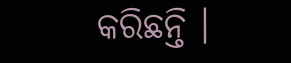କରିଛନ୍ତି ।